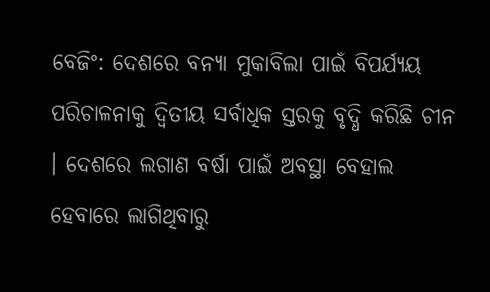ବେଜିଂ: ଦେଶରେ ବନ୍ୟା ମୁକାବିଲା ପାଇଁ ବିପର୍ଯ୍ୟୟ ପରିଚାଳନାକୁ ଦ୍ବିତୀୟ ସର୍ବାଧିକ ସ୍ତରକୁ ବୃଦ୍ଧି କରିଛି ଚୀନ । ଦେଶରେ ଲଗାଣ ବର୍ଷା ପାଇଁ ଅବସ୍ଥା ବେହାଲ ହେବାରେ ଲାଗିଥିବାରୁ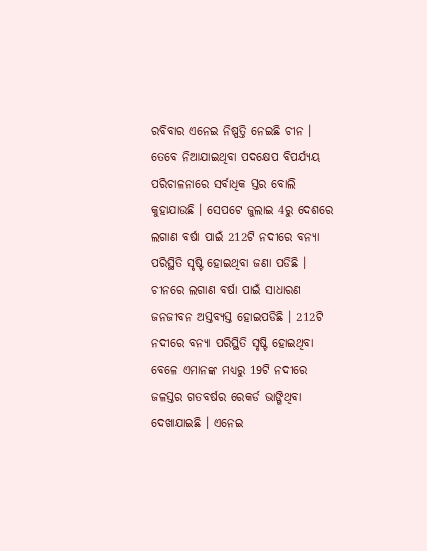ରବିବାର ଏନେଇ ନିଷ୍ପତ୍ତି ନେଇଛି ଚୀନ । ତେବେ ନିଆଯାଇଥିବା ପଦକ୍ଷେପ ବିପର୍ଯ୍ୟୟ ପରିଚାଳନାରେ ସର୍ବାଧିକ ସ୍ତର ବୋଲି କୁହାଯାଉଛି । ସେପଟେ ଜୁଲାଇ 4ରୁ ଦେଶରେ ଲଗାଣ ବର୍ଷା ପାଇଁ 212ଟି ନଦୀରେ ବନ୍ୟା ପରିସ୍ଥିତି ସୃଷ୍ଟି ହୋଇଥିବା ଜଣା ପଡିଛି ।
ଚୀନରେ ଲଗାଣ ବର୍ଷା ପାଇଁ ସାଧାରଣ ଜନଜୀବନ ଅସ୍ତବ୍ୟସ୍ତ ହୋଇପଡିଛି । 212ଟି ନଦୀରେ ବନ୍ୟା ପରିସ୍ଥିତି ସୃଷ୍ଟି ହୋଇଥିବା ବେଳେ ଏମାନଙ୍କ ମଧ୍ୟରୁ 19ଟି ନଦୀରେ ଜଳସ୍ତର ଗତବର୍ଷର ରେକର୍ଡ ଭାଙ୍ଗିଥିବା ଦେଖାଯାଇଛି । ଏନେଇ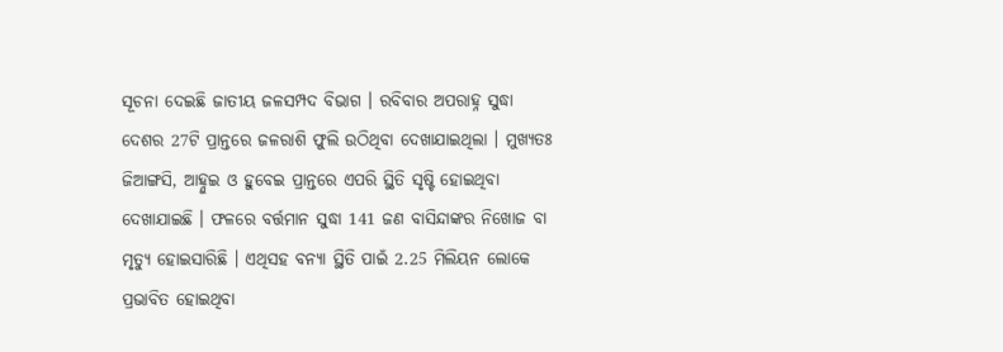ସୂଚନା ଦେଇଛି ଜାତୀୟ ଜଳସମ୍ପଦ ବିଭାଗ । ରବିବାର ଅପରାହ୍ନ ସୁଦ୍ଧା ଦେଶର 27ଟି ପ୍ରାନ୍ତରେ ଜଳରାଶି ଫୁଲି ଉଠିଥିବା ଦେଖାଯାଇଥିଲା । ମୁଖ୍ୟତଃ ଜିଆଙ୍ଗସି, ଆହ୍ନୁଇ ଓ ହୁବେଇ ପ୍ରାନ୍ତରେ ଏପରି ସ୍ଥିତି ସୃଷ୍ଟି ହୋଇଥିବା ଦେଖାଯାଇଛି । ଫଳରେ ବର୍ତ୍ତମାନ ସୁଦ୍ଧା 141 ଜଣ ବାସିନ୍ଦାଙ୍କର ନିଖୋଜ ବା ମୃତ୍ୟୁ ହୋଇସାରିଛି । ଏଥିସହ ବନ୍ୟା ସ୍ଥିତି ପାଇଁ 2.25 ମିଲିୟନ ଲୋକେ ପ୍ରଭାବିତ ହୋଇଥିବା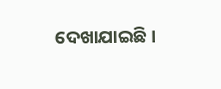ଦେଖାଯାଇଛି ।